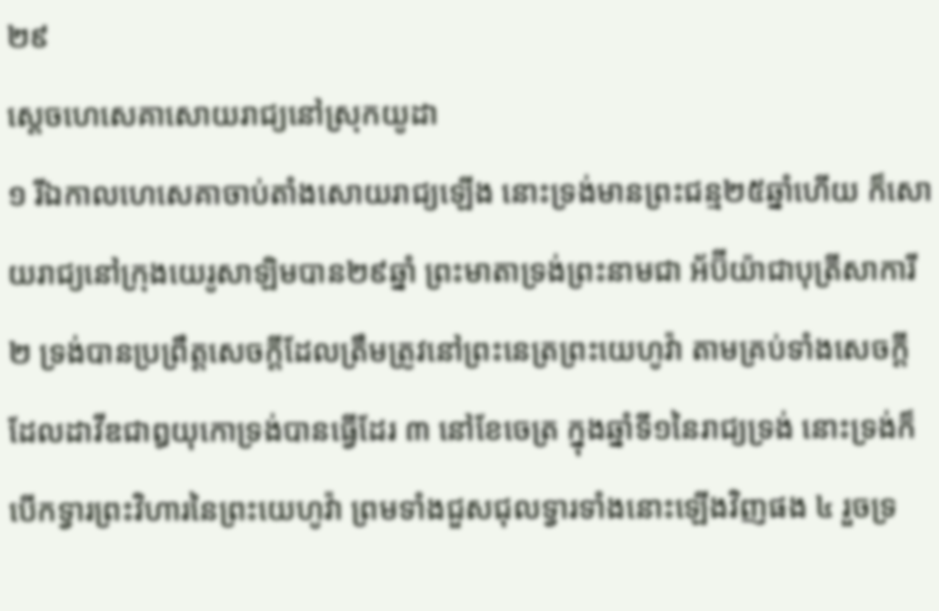២៩
ស្តេចហេសេគាសោយរាជ្យនៅស្រុកយូដា
១ រីឯកាលហេសេគាចាប់តាំងសោយរាជ្យឡើង នោះទ្រង់មានព្រះជន្ម២៥ឆ្នាំហើយ ក៏សោយរាជ្យនៅក្រុងយេរូសាឡិមបាន២៩ឆ្នាំ ព្រះមាតាទ្រង់ព្រះនាមជា អ័ប៊ីយ៉ាជាបុត្រីសាការី ២ ទ្រង់បានប្រព្រឹត្តសេចក្តីដែលត្រឹមត្រូវនៅព្រះនេត្រព្រះយេហូវ៉ា តាមគ្រប់ទាំងសេចក្តីដែលដាវីឌជាឰយុកោទ្រង់បានធ្វើដែរ ៣ នៅខែចេត្រ ក្នុងឆ្នាំទី១នៃរាជ្យទ្រង់ នោះទ្រង់ក៏បើកទ្វារព្រះវិហារនៃព្រះយេហូវ៉ា ព្រមទាំងជួសជុលទ្វារទាំងនោះឡើងវិញផង ៤ រួចទ្រ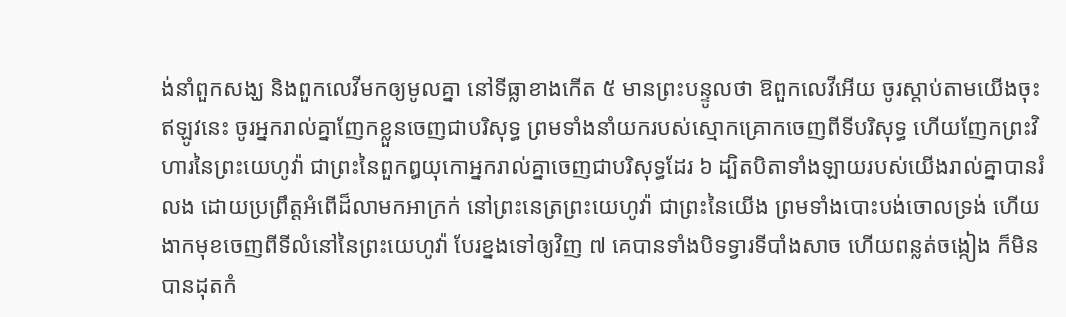ង់នាំពួកសង្ឃ និងពួកលេវីមកឲ្យមូលគ្នា នៅទីធ្លាខាងកើត ៥ មានព្រះបន្ទូលថា ឱពួកលេវីអើយ ចូរស្តាប់តាមយើងចុះ ឥឡូវនេះ ចូរអ្នករាល់គ្នាញែកខ្លួនចេញជាបរិសុទ្ធ ព្រមទាំងនាំយករបស់ស្មោកគ្រោកចេញពីទីបរិសុទ្ធ ហើយញែកព្រះវិហារនៃព្រះយេហូវ៉ា ជាព្រះនៃពួកឰយុកោអ្នករាល់គ្នាចេញជាបរិសុទ្ធដែរ ៦ ដ្បិតបិតាទាំងឡាយរបស់យើងរាល់គ្នាបានរំលង ដោយប្រព្រឹត្តអំពើដ៏លាមកអាក្រក់ នៅព្រះនេត្រព្រះយេហូវ៉ា ជាព្រះនៃយើង ព្រមទាំងបោះបង់ចោលទ្រង់ ហើយងាកមុខចេញពីទីលំនៅនៃព្រះយេហូវ៉ា បែរខ្នងទៅឲ្យវិញ ៧ គេបានទាំងបិទទ្វារទីបាំងសាច ហើយពន្លត់ចង្កៀង ក៏មិនបានដុតកំ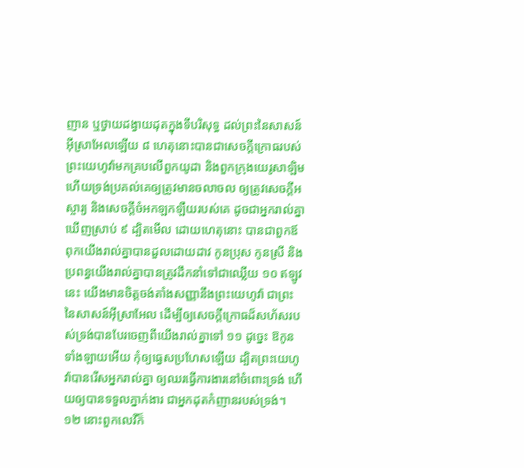ញាន ឬថ្វាយដង្វាយដុតក្នុងទីបរិសុទ្ធ ដល់ព្រះនៃសាសន៍អ៊ីស្រាអែលឡើយ ៨ ហេតុនោះបានជាសេចក្តីក្រោធរបស់ព្រះយេហូវ៉ាមកគ្របលើពួកយូដា និងពួកក្រុងយេរូសាឡិម ហើយទ្រង់ប្រគល់គេឲ្យត្រូវមានចលាចល ឲ្យត្រូវសេចក្តីអស្ចារ្យ និងសេចក្តីចំអកឡកឡឺយរបស់គេ ដូចជាអ្នករាល់គ្នាឃើញស្រាប់ ៩ ដ្បិតមើល ដោយហេតុនោះ បានជាពួកឪពុកយើងរាល់គ្នាបានដួលដោយដាវ កូនប្រុស កូនស្រី និងប្រពន្ធយើងរាល់គ្នាបានត្រូវដឹកនាំទៅជាឈ្លើយ ១០ ឥឡូវនេះ យើងមានចិត្តចង់តាំងសញ្ញានឹងព្រះយេហូវ៉ា ជាព្រះនៃសាសន៍អ៊ីស្រាអែល ដើម្បីឲ្យសេចក្តីក្រោធដ៏សហ័សរបស់ទ្រង់បានបែរចេញពីយើងរាល់គ្នាទៅ ១១ ដូច្នេះ ឱកូនទាំងឡាយអើយ កុំឲ្យធ្វេសប្រហែសឡើយ ដ្បិតព្រះយេហូវ៉ាបានរើសអ្នករាល់គ្នា ឲ្យឈរធ្វើការងារនៅចំពោះទ្រង់ ហើយឲ្យបានទទួលភ្នាក់ងារ ជាអ្នកដុតកំញានរបស់ទ្រង់។
១២ នោះពួកលេវីក៏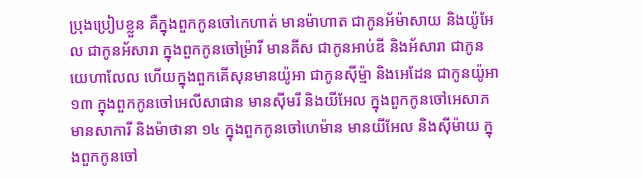ប្រុងប្រៀបខ្លួន គឺក្នុងពួកកូនចៅកេហាត់ មានម៉ាហាត ជាកូនអ័ម៉ាសាយ និងយ៉ូអែល ជាកូនអ័សារា ក្នុងពួកកូនចៅម្រ៉ារី មានគីស ជាកូនអាប់ឌី និងអ័សារា ជាកូនយេហាលែល ហើយក្នុងពួកគើសុនមានយ៉ូអា ជាកូនស៊ីម៉្មា និងអេដែន ជាកូនយ៉ូអា ១៣ ក្នុងពួកកូនចៅអេលីសាផាន មានស៊ីមរី និងយីអែល ក្នុងពួកកូនចៅអេសាភ មានសាការី និងម៉ាថានា ១៤ ក្នុងពួកកូនចៅហេម៉ាន មានយីអែល និងស៊ីម៉ាយ ក្នុងពួកកូនចៅ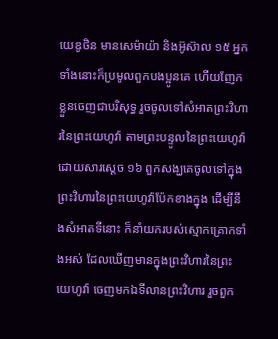យេឌូថិន មានសេម៉ាយ៉ា និងអ៊ូស៊ាល ១៥ អ្នកទាំងនោះក៏ប្រមូលពួកបងប្អូនគេ ហើយញែកខ្លួនចេញជាបរិសុទ្ធ រួចចូលទៅសំអាតព្រះវិហារនៃព្រះយេហូវ៉ា តាមព្រះបន្ទូលនៃព្រះយេហូវ៉ាដោយសារស្តេច ១៦ ពួកសង្ឃគេចូលទៅក្នុងព្រះវិហារនៃព្រះយេហូវ៉ាប៉ែកខាងក្នុង ដើម្បីនឹងសំអាតទីនោះ ក៏នាំយករបស់ស្មោកគ្រោកទាំងអស់ ដែលឃើញមានក្នុងព្រះវិហារនៃព្រះយេហូវ៉ា ចេញមកឯទីលានព្រះវិហារ រួចពួក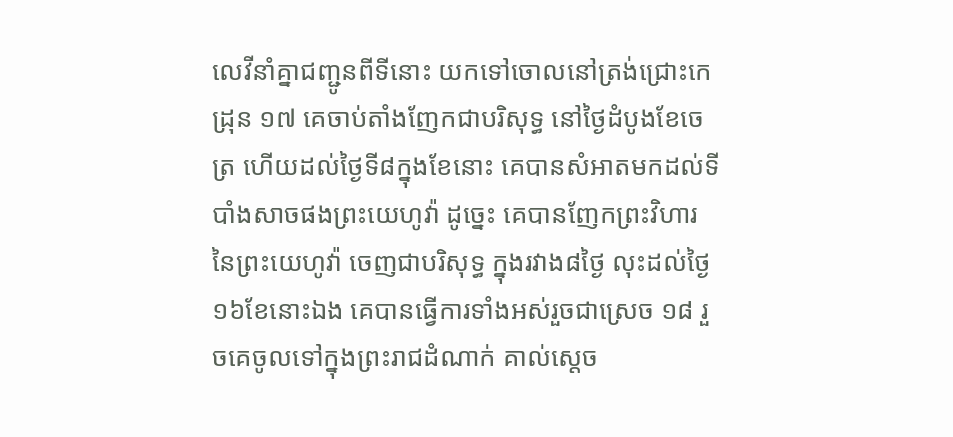លេវីនាំគ្នាជញ្ជូនពីទីនោះ យកទៅចោលនៅត្រង់ជ្រោះកេដ្រុន ១៧ គេចាប់តាំងញែកជាបរិសុទ្ធ នៅថ្ងៃដំបូងខែចេត្រ ហើយដល់ថ្ងៃទី៨ក្នុងខែនោះ គេបានសំអាតមកដល់ទីបាំងសាចផងព្រះយេហូវ៉ា ដូច្នេះ គេបានញែកព្រះវិហារនៃព្រះយេហូវ៉ា ចេញជាបរិសុទ្ធ ក្នុងរវាង៨ថ្ងៃ លុះដល់ថ្ងៃ១៦ខែនោះឯង គេបានធ្វើការទាំងអស់រួចជាស្រេច ១៨ រួចគេចូលទៅក្នុងព្រះរាជដំណាក់ គាល់ស្តេច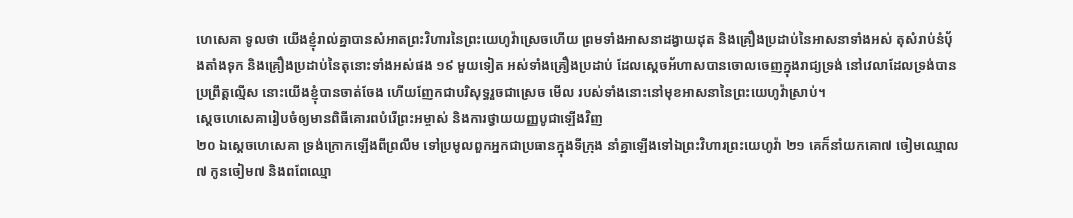ហេសេគា ទូលថា យើងខ្ញុំរាល់គ្នាបានសំអាតព្រះវិហារនៃព្រះយេហូវ៉ាស្រេចហើយ ព្រមទាំងអាសនាដង្វាយដុត និងគ្រឿងប្រដាប់នៃអាសនាទាំងអស់ តុសំរាប់នំបុ័ងតាំងទុក និងគ្រឿងប្រដាប់នៃតុនោះទាំងអស់ផង ១៩ មួយទៀត អស់ទាំងគ្រឿងប្រដាប់ ដែលស្តេចអ័ហាសបានចោលចេញក្នុងរាជ្យទ្រង់ នៅវេលាដែលទ្រង់បានប្រព្រឹត្តល្មើស នោះយើងខ្ញុំបានចាត់ចែង ហើយញែកជាបរិសុទ្ធរួចជាស្រេច មើល របស់ទាំងនោះនៅមុខអាសនានៃព្រះយេហូវ៉ាស្រាប់។
ស្តេចហេសេគារៀបចំឲ្យមានពិធីគោរពបំរើព្រះអម្ចាស់ និងការថ្វាយយញ្ញបូជាឡើងវិញ
២០ ឯស្តេចហេសេគា ទ្រង់ក្រោកឡើងពីព្រលឹម ទៅប្រមូលពួកអ្នកជាប្រធានក្នុងទីក្រុង នាំគ្នាឡើងទៅឯព្រះវិហារព្រះយេហូវ៉ា ២១ គេក៏នាំយកគោ៧ ចៀមឈ្មោល៧ កូនចៀម៧ និងពពែឈ្មោ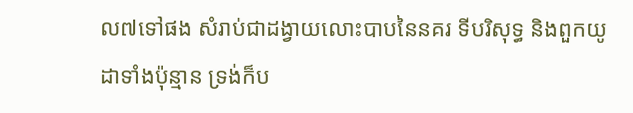ល៧ទៅផង សំរាប់ជាដង្វាយលោះបាបនៃនគរ ទីបរិសុទ្ធ និងពួកយូដាទាំងប៉ុន្មាន ទ្រង់ក៏ប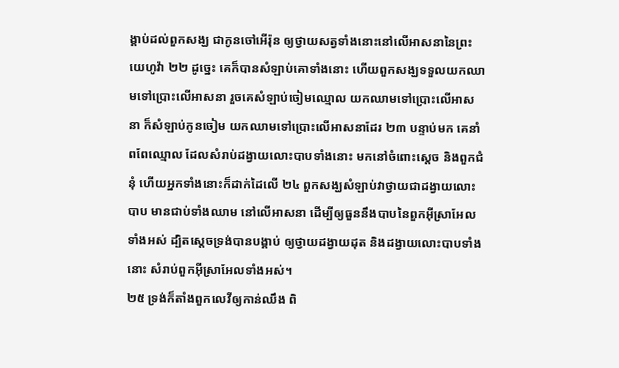ង្គាប់ដល់ពួកសង្ឃ ជាកូនចៅអើរ៉ុន ឲ្យថ្វាយសត្វទាំងនោះនៅលើអាសនានៃព្រះយេហូវ៉ា ២២ ដូច្នេះ គេក៏បានសំឡាប់គោទាំងនោះ ហើយពួកសង្ឃទទួលយកឈាមទៅប្រោះលើអាសនា រួចគេសំឡាប់ចៀមឈ្មោល យកឈាមទៅប្រោះលើអាសនា ក៏សំឡាប់កូនចៀម យកឈាមទៅប្រោះលើអាសនាដែរ ២៣ បន្ទាប់មក គេនាំពពែឈ្មោល ដែលសំរាប់ដង្វាយលោះបាបទាំងនោះ មកនៅចំពោះស្តេច និងពួកជំនុំ ហើយអ្នកទាំងនោះក៏ដាក់ដៃលើ ២៤ ពួកសង្ឃសំឡាប់វាថ្វាយជាដង្វាយលោះបាប មានជាប់ទាំងឈាម នៅលើអាសនា ដើម្បីឲ្យធួននឹងបាបនៃពួកអ៊ីស្រាអែលទាំងអស់ ដ្បិតស្តេចទ្រង់បានបង្គាប់ ឲ្យថ្វាយដង្វាយដុត និងដង្វាយលោះបាបទាំងនោះ សំរាប់ពួកអ៊ីស្រាអែលទាំងអស់។
២៥ ទ្រង់ក៏តាំងពួកលេវីឲ្យកាន់ឈឹង ពិ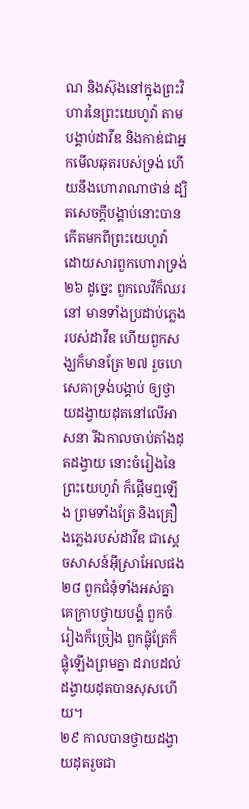ណ និងស៊ុងនៅក្នុងព្រះវិហារនៃព្រះយេហូវ៉ា តាមបង្គាប់ដាវីឌ និងកាឌ់ជាអ្នកមើលឆុតរបស់ទ្រង់ ហើយនឹងហោរាណាថាន់ ដ្បិតសេចក្តីបង្គាប់នោះបានកើតមកពីព្រះយេហូវ៉ា ដោយសារពួកហោរាទ្រង់ ២៦ ដូច្នេះ ពួកលេវីក៏ឈរនៅ មានទាំងប្រដាប់ភ្លេងរបស់ដាវីឌ ហើយពួកសង្ឃក៏មានត្រែ ២៧ រួចហេសេគាទ្រង់បង្គាប់ ឲ្យថ្វាយដង្វាយដុតនៅលើអាសនា រីឯកាលចាប់តាំងដុតដង្វាយ នោះចំរៀងនៃព្រះយេហូវ៉ា ក៏ផ្តើមឮឡើង ព្រមទាំងត្រែ និងគ្រឿងភ្លេងរបស់ដាវីឌ ជាស្តេចសាសន៍អ៊ីស្រាអែលផង ២៨ ពួកជំនុំទាំងអស់គ្នា គេក្រាបថ្វាយបង្គំ ពួកចំរៀងក៏ច្រៀង ពួកផ្លុំត្រែក៏ផ្លុំឡើងព្រមគ្នា ដរាបដល់ដង្វាយដុតបានសុសហើយ។
២៩ កាលបានថ្វាយដង្វាយដុតរួចជា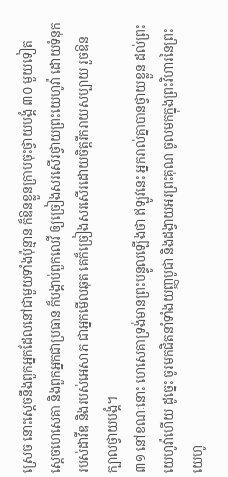ស្រេច នោះស្តេចនឹងពួកអ្នកដែលនៅជាមួយទាំងប៉ុន្មាន ក៏ឱនខ្លួនក្រាបចុះថ្វាយបង្គំ ៣០ មួយទៀត ស្តេចហេសេគា និងពួកអ្នកជាប្រធាន ក៏បង្គាប់ពួកលេវី ឲ្យច្រៀងសរសើរថ្វាយព្រះយេហូវ៉ា ដោយទំនុករបស់ដាវីឌ និងរបស់អេសាភ ជាអ្នកមើលឆុត គេក៏ច្រៀងសរសើរដោយចិត្តរីករាយសប្បាយ រួចឱនក្បាលថ្វាយបង្គំ។
៣១ នៅខណៈនោះ ហេសេគាទ្រង់មានព្រះបន្ទូលឡើងថា ឥឡូវនេះ អ្នករាល់គ្នាបានថ្វាយខ្លួន ដល់ព្រះយេហូវ៉ាហើយ ដូច្នេះ ចូរមកជិតនាំទាំងយញ្ញបូជា និងដង្វាយអរព្រះគុណ ចូលមកក្នុងព្រះវិហារនៃព្រះយេហូ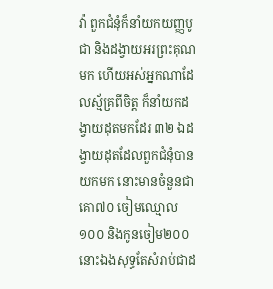វ៉ា ពួកជំនុំក៏នាំយកយញ្ញបូជា និងដង្វាយអរព្រះគុណមក ហើយអស់អ្នកណាដែលស្ម័គ្រពីចិត្ត ក៏នាំយកដង្វាយដុតមកដែរ ៣២ ឯដង្វាយដុតដែលពួកជំនុំបានយកមក នោះមានចំនួនជាគោ៧០ ចៀមឈ្មោល១០០ និងកូនចៀម២០០ នោះឯងសុទ្ធតែសំរាប់ជាដ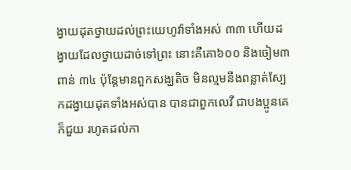ង្វាយដុតថ្វាយដល់ព្រះយេហូវ៉ាទាំងអស់ ៣៣ ហើយដង្វាយដែលថ្វាយដាច់ទៅព្រះ នោះគឺគោ៦០០ និងចៀម៣ពាន់ ៣៤ ប៉ុន្តែមានពួកសង្ឃតិច មិនល្មមនឹងពន្លាត់ស្បែកដង្វាយដុតទាំងអស់បាន បានជាពួកលេវី ជាបងប្អូនគេ ក៏ជួយ រហូតដល់កា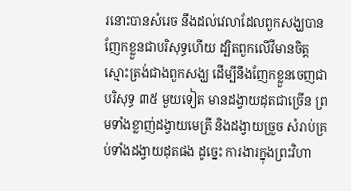រនោះបានសំរេច នឹងដល់វេលាដែលពួកសង្ឃបានញែកខ្លួនជាបរិសុទ្ធហើយ ដ្បិតពួកលើវីមានចិត្តស្មោះត្រង់ជាងពួកសង្ឃ ដើម្បីនឹងញែកខ្លួនចេញជាបរិសុទ្ធ ៣៥ មួយទៀត មានដង្វាយដុតជាច្រើន ព្រមទាំងខ្លាញ់ដង្វាយមេត្រី និងដង្វាយច្រួច សំរាប់គ្រប់ទាំងដង្វាយដុតផង ដូច្នេះ ការងារក្នុងព្រះវិហា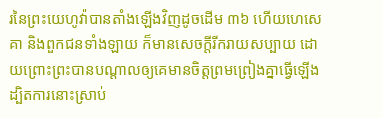រនៃព្រះយេហូវ៉ាបានតាំងឡើងវិញដូចដើម ៣៦ ហើយហេសេគា និងពួកជនទាំងឡាយ ក៏មានសេចក្តីរីករាយសប្បាយ ដោយព្រោះព្រះបានបណ្តាលឲ្យគេមានចិត្តព្រមព្រៀងគ្នាធ្វើឡើង ដ្បិតការនោះស្រាប់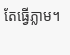តែធ្វើភ្លាម។